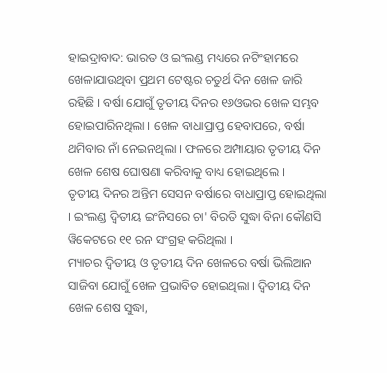ହାଇଦ୍ରାବାଦ: ଭାରତ ଓ ଇଂଲଣ୍ଡ ମଧ୍ୟରେ ନଟିଂହାମରେ ଖେଳାଯାଉଥିବା ପ୍ରଥମ ଟେଷ୍ଟର ଚତୁର୍ଥ ଦିନ ଖେଳ ଜାରି ରହିଛି । ବର୍ଷା ଯୋଗୁଁ ତୃତୀୟ ଦିନର ୧୬ଓଭର ଖେଳ ସମ୍ଭବ ହୋଇପାରିନଥିଲା । ଖେଳ ବାଧାପ୍ରାପ୍ତ ହେବାପରେ, ବର୍ଷା ଥମିବାର ନାଁ ନେଇନଥିଲା । ଫଳରେ ଅମ୍ପାୟାର ତୃତୀୟ ଦିନ ଖେଳ ଶେଷ ଘୋଷଣା କରିବାକୁ ବାଧ୍ୟ ହୋଇଥିଲେ ।
ତୃତୀୟ ଦିନର ଅନ୍ତିମ ସେସନ ବର୍ଷାରେ ବାଧାପ୍ରାପ୍ତ ହୋଇଥିଲା । ଇଂଲଣ୍ଡ ଦ୍ବିତୀୟ ଇଂନିସରେ ଚା' ବିରତି ସୁଦ୍ଧା ବିନା କୌଣସି ୱିକେଟରେ ୧୧ ରନ ସଂଗ୍ରହ କରିଥିଲା ।
ମ୍ୟାଚର ଦ୍ବିତୀୟ ଓ ତୃତୀୟ ଦିନ ଖେଳରେ ବର୍ଷା ଭିଲିଆନ ସାଜିବା ଯୋଗୁଁ ଖେଳ ପ୍ରଭାବିତ ହୋଇଥିଲା । ଦ୍ବିତୀୟ ଦିନ ଖେଳ ଶେଷ ସୁଦ୍ଧା,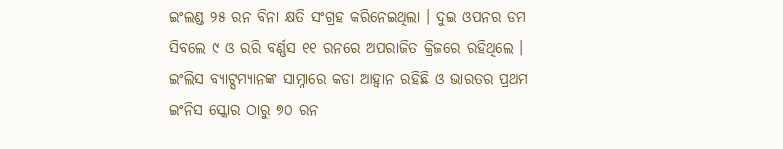ଇଂଲଣ୍ଡ ୨୫ ରନ ବିନା କ୍ଷତି ସଂଗ୍ରହ କରିନେଇଥିଲା । ଦୁଇ ଓପନର ଡମ ସିବଲେ ୯ ଓ ରରି ବର୍ଣ୍ଣସ ୧୧ ରନରେ ଅପରାଜିତ କ୍ରିଜରେ ରହିଥିଲେ । ଇଂଲିସ ବ୍ୟାଟ୍ସମ୍ୟାନଙ୍କ ସାମ୍ନାରେ କଡା ଆହ୍ବାନ ରହିଛି ଓ ଭାରତର ପ୍ରଥମ ଇଂନିସ ସ୍କୋର ଠାରୁ ୭୦ ରନ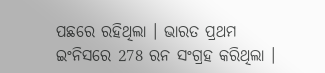ପଛରେ ରହିଥିଲା । ଭାରତ ପ୍ରଥମ ଇଂନିସରେ 278 ରନ ସଂଗ୍ରହ କରିଥିଲା ।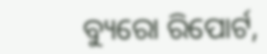ବ୍ୟୁରୋ ରିପୋର୍ଟ,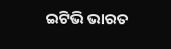ଇଟିଭି ଭାରତ